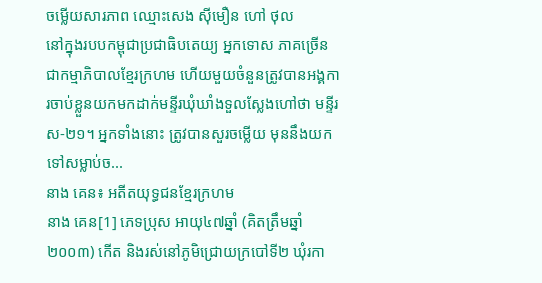ចម្លើយសារភាព ឈ្មោះសេង ស៊ីមឿន ហៅ ថុល
នៅក្នុងរបបកម្ពុជាប្រជាធិបតេយ្យ អ្នកទោស ភាគច្រើនជាកម្មាភិបាលខ្មែរក្រហម ហើយមួយចំនួនត្រូវបានអង្គការចាប់ខ្លួនយកមកដាក់មន្ទីរឃុំឃាំងទួលស្លែងហៅថា មន្ទីរស-២១។ អ្នកទាំងនោះ ត្រូវបានសួរចម្លើយ មុននឹងយកទៅសម្លាប់ច...
នាង គេន៖ អតីតយុទ្ធជនខ្មែរក្រហម
នាង គេន[1] ភេទប្រុស អាយុ៤៧ឆ្នាំ (គិតត្រឹមឆ្នាំ២០០៣) កើត និងរស់នៅភូមិជ្រោយក្របៅទី២ ឃុំរកា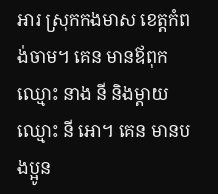អារ ស្រុកកងមាស ខេត្តកំពង់ចាម។ គេន មានឪពុកឈ្មោះ នាង នី និងម្ដាយឈ្មោះ នី អោ។ គេន មានបងប្អូន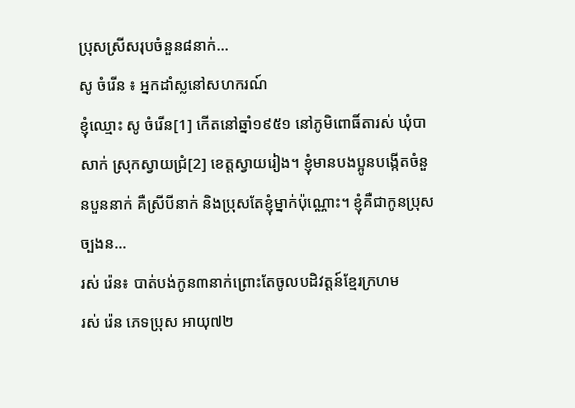ប្រុសស្រីសរុបចំនួន៨នាក់...
សូ ចំរើន ៖ អ្នកដាំស្លនៅសហករណ៍
ខ្ញុំឈ្មោះ សូ ចំរើន[1] កើតនៅឆ្នាំ១៩៥១ នៅភូមិពោធិ៍តារស់ ឃុំបាសាក់ ស្រុកស្វាយជ្រំ[2] ខេត្តស្វាយរៀង។ ខ្ញុំមានបងប្អូនបង្កើតចំនួនបួននាក់ គឺស្រីបីនាក់ និងប្រុសតែខ្ញុំម្នាក់ប៉ុណ្ណោះ។ ខ្ញុំគឺជាកូនប្រុសច្បងន...
រស់ រ៉េន៖ បាត់បង់កូន៣នាក់ព្រោះតែចូលបដិវត្តន៍ខ្មែរក្រហម
រស់ រ៉េន ភេទប្រុស អាយុ៧២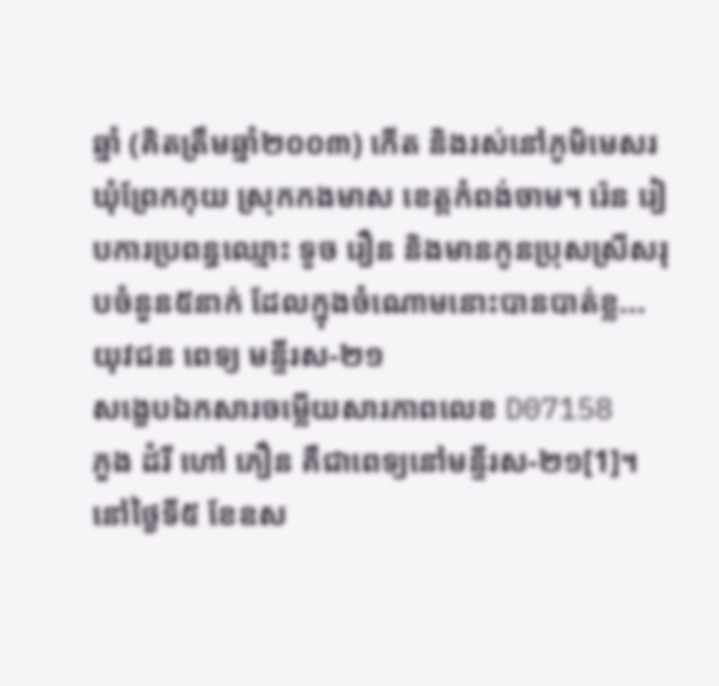ឆ្នាំ (គិតត្រឹមឆ្នាំ២០០៣) កើត និងរស់នៅភូមិមេសរ ឃុំព្រែកកុយ ស្រុកកងមាស ខេត្តកំពង់ចាម។ រ៉េន រៀបការប្រពន្ធឈ្មោះ ទូច រឿន និងមានកូនប្រុសស្រីសរុបចំនួន៥នាក់ ដែលក្នុងចំណោមនោះបានបាត់ខ្ល...
យុវជន ពេទ្យ មន្ទីរស-២១
សង្ខេបឯកសារចម្លើយសារភាពលេខ D07158
ភួង ដំរី ហៅ ភឿន គឺជាពេទ្យនៅមន្ទីរស-២១[1]។ នៅថ្ងៃទី៥ ខែឧស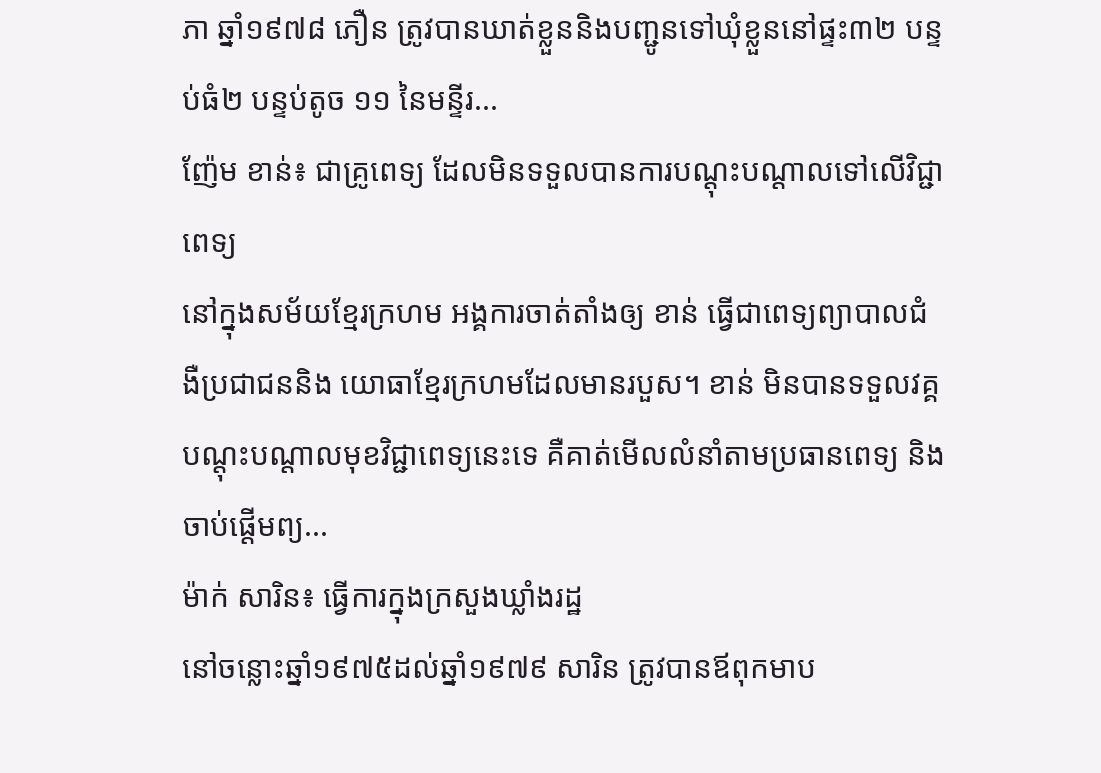ភា ឆ្នាំ១៩៧៨ ភឿន ត្រូវបានឃាត់ខ្លួននិងបញ្ជូនទៅឃុំខ្លួននៅផ្ទះ៣២ បន្ទប់ធំ២ បន្ទប់តូច ១១ នៃមន្ទីរ...
ញ៉ែម ខាន់៖ ជាគ្រូពេទ្យ ដែលមិនទទួលបានការបណ្ដុះបណ្ដាលទៅលើវិជ្ជាពេទ្យ
នៅក្នុងសម័យខ្មែរក្រហម អង្គការចាត់តាំងឲ្យ ខាន់ ធ្វើជាពេទ្យព្យាបាលជំងឺប្រជាជននិង យោធាខ្មែរក្រហមដែលមានរបួស។ ខាន់ មិនបានទទួលវគ្គបណ្ដុះបណ្ដាលមុខវិជ្ជាពេទ្យនេះទេ គឺគាត់មើលលំនាំតាមប្រធានពេទ្យ និងចាប់ផ្ដើមព្យ...
ម៉ាក់ សារិន៖ ធ្វើការក្នុងក្រសួងឃ្លាំងរដ្ឋ
នៅចន្លោះឆ្នាំ១៩៧៥ដល់ឆ្នាំ១៩៧៩ សារិន ត្រូវបានឪពុកមាប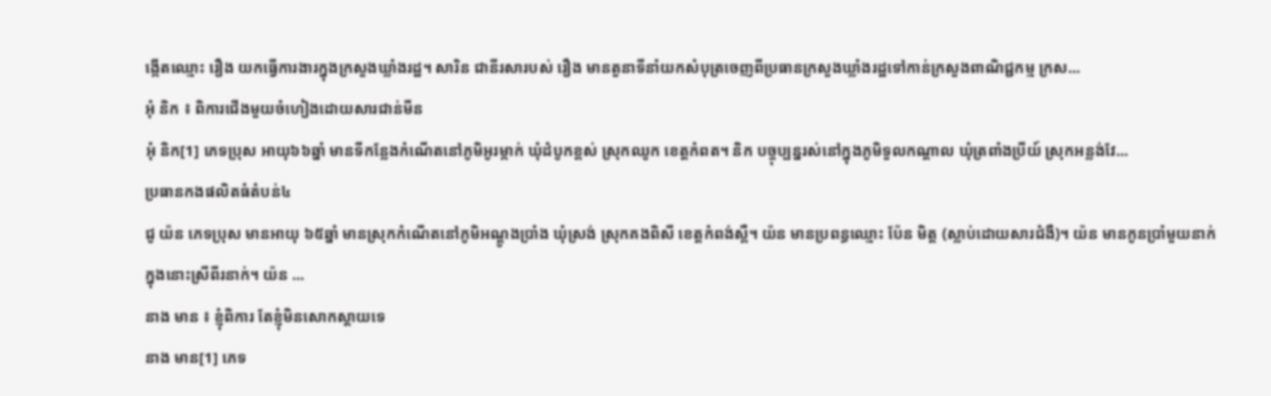ង្កើតឈ្មោះ រឿង យកធ្វើការងារក្នុងក្រសួងឃ្លាំងរដ្ឋ។ សារិន ជានីរសារបស់ រឿង មានតួនាទីនាំយកសំបុត្រចេញពីប្រធានក្រសួងឃ្លាំងរដ្ឋទៅកាន់ក្រសួងពាណិជ្ជកម្ម ក្រស...
អុំ និក ៖ ពិការជើងមួយចំហៀងដោយសារជាន់មីន
អុំ និក[1] ភេទប្រុស អាយុ៦៦ឆ្នាំ មានទីកន្លែងកំណើតនៅភូមិអូរម្កាក់ ឃុំដំបូកខ្ពស់ ស្រុកឈូក ខេត្តកំពត។ និក បច្ចុប្បន្នរស់នៅក្នុងភូមិទួលកណ្ដាល ឃុំត្រពាំងប្រីយ៍ ស្រុកអន្លង់វែ...
ប្រធានកងផលិតធំតំបន់៤
ជូ យ៉ន ភេទប្រុស មានអាយុ ៦៥ឆ្នាំ មានស្រុកកំណើតនៅភូមិអណ្ដូងប្រាំង ឃុំស្រង់ ស្រុកគងពិសី ខេត្តកំពង់ស្ពឺ។ យ៉ន មានប្រពន្ធឈ្មោះ ប៉ែន មិត្ត (ស្លាប់ដោយសារជំងឺ)។ យ៉ន មានកូនប្រាំមួយនាក់ ក្នុងនោះស្រីពីរនាក់។ យ៉ន ...
នាង មាន ៖ ខ្ញុំពិការ តែខ្ញុំមិនសោកស្តាយទេ
នាង មាន[1] ភេទ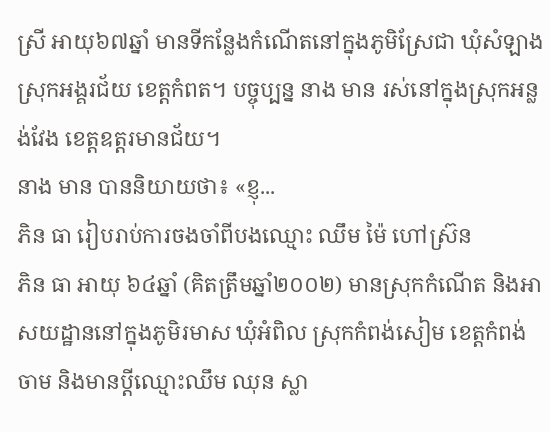ស្រី អាយុ៦៧ឆ្នាំ មានទីកន្លែងកំណើតនៅក្នុងភូមិស្រែជា ឃុំសំឡាង ស្រុកអង្គរជ័យ ខេត្ដកំពត។ បច្ចុប្បន្ន នាង មាន រស់នៅក្នុងស្រុកអន្លង់វែង ខេត្ដឧត្ដរមានជ័យ។
នាង មាន បាននិយាយថា៖ «ខ្ញុ...
ភិន ធា រៀបរាប់ការចងចាំពីបងឈ្មោះ ឈឹម ម៉ៃ ហៅស្រ៊ន
ភិន ធា អាយុ ៦៤ឆ្នាំ (គិតត្រឹមឆ្នាំ២០០២) មានស្រុកកំណើត និងអាសយដ្ឋាននៅក្នុងភូមិរមាស ឃុំអំពិល ស្រុកកំពង់សៀម ខេត្តកំពង់ចាម និងមានប្តីឈ្មោះឈឹម ឈុន ស្លា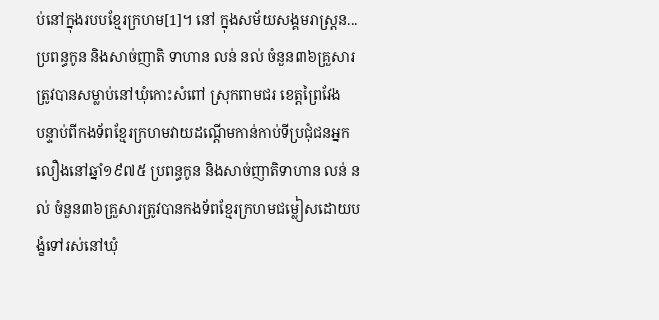ប់នៅក្នុងរបបខ្មែរក្រហម[1]។ នៅ ក្នុងសម័យសង្គមរាស្រ្តន...
ប្រពន្ធកូន និងសាច់ញាតិ ទាហាន លន់ នល់ ចំនួន៣៦គ្រួសារ ត្រូវបានសម្លាប់នៅឃុំកោះសំពៅ ស្រុកពាមជរ ខេត្តព្រៃវែង
បន្ទាប់ពីកងទ័ពខ្មែរក្រហមវាយដណ្តើមកាន់កាប់ទីប្រជុំជនអ្នកលឿងនៅឆ្នាំ១៩៧៥ ប្រពន្ធកូន និងសាច់ញាតិទាហាន លន់ នល់ ចំនួន៣៦គ្រួសារត្រូវបានកងទ័ពខ្មែរក្រហមជម្លៀសដោយបង្ខំទៅរស់នៅឃុំ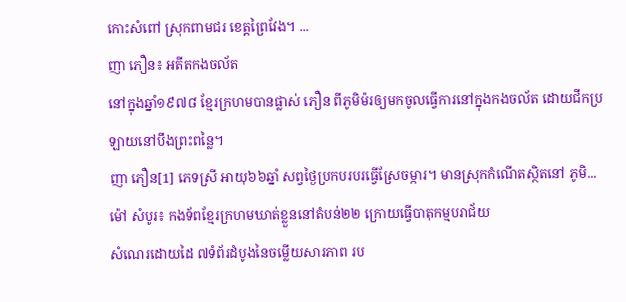កោះសំពៅ ស្រុកពាមជរ ខេត្តព្រៃវែង។ ...
ញា ភឿន៖ អតីតកងចល័ត
នៅក្នុងឆ្នាំ១៩៧៨ ខ្មែរក្រហមបានផ្លាស់ ភឿន ពីភូមិម៉រឲ្យមកចូលធ្វើការនៅក្នុងកងចល័ត ដោយជីកប្រឡាយនៅបឹងព្រះពន្លៃ។
ញា ភឿន[1] ភេទស្រី អាយុ៦៦ឆ្នាំ សព្វថ្ងៃប្រកបរបរធ្វើស្រែចម្ការ។ មានស្រុកកំណើតស្ថិតនៅ ភូមិ...
ម៉ៅ សំបូរ៖ កងទ័ពខ្មែរក្រហមឃាត់ខ្លួននៅតំបន់២២ ក្រោយធ្វើបាតុកម្មបរាជ័យ
សំណេរដោយដៃ ៧ទំព័រដំបូងនៃចម្លើយសារភាព រប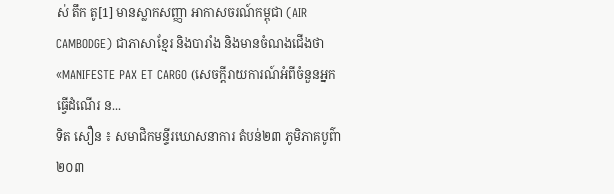ស់ តឹក តូ[1] មានស្លាកសញ្ញា អាកាសចរណ៍កម្ពុជា (AIR CAMBODGE) ជាភាសាខ្មែរ និងបារាំង និងមានចំណងជើងថា «MANIFESTE PAX ET CARGO (សេចក្តីរាយការណ៍អំពីចំនួនអ្នកធ្វើដំណើរ ន...
ទិត សឿន ៖ សមាជិកមន្ទីរឃោសនាការ តំបន់២៣ ភូមិភាគបូព៌ា ២០៣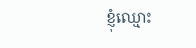ខ្ញុំឈ្មោះ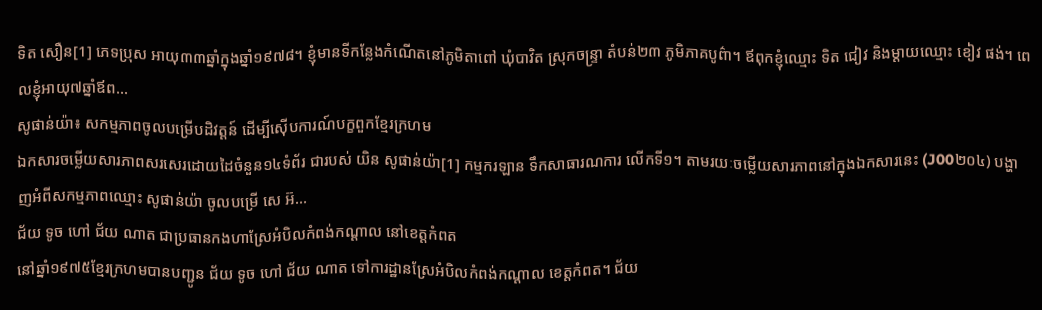ទិត សឿន[1] ភេទប្រុស អាយុ៣៣ឆ្នាំក្នុងឆ្នាំ១៩៧៨។ ខ្ញុំមានទីកន្លែងកំណើតនៅភូមិតាពៅ ឃុំបាវិត ស្រុកចន្រ្ទា តំបន់២៣ ភូមិភាគបូព៌ា។ ឪពុកខ្ញុំឈ្មោះ ទិត ជៀវ និងម្ដាយឈ្មោះ ខៀវ ផង់។ ពេលខ្ញុំអាយុ៧ឆ្នាំឪព...
សូផាន់យ៉ា៖ សកម្មភាពចូលបម្រើបដិវត្តន៍ ដើម្បីស៊ើបការណ៍បក្ខពួកខ្មែរក្រហម
ឯកសារចម្លើយសារភាពសរសេរដោយដៃចំនួន១៤ទំព័រ ជារបស់ យិន សូផាន់យ៉ា[1] កម្មករឡាន ទឹកសាធារណការ លើកទី១។ តាមរយៈចម្លើយសារភាពនៅក្នុងឯកសារនេះ (J00២០៤) បង្ហាញអំពីសកម្មភាពឈ្មោះ សូផាន់យ៉ា ចូលបម្រើ សេ អ៊...
ជ័យ ទូច ហៅ ជ័យ ណាត ជាប្រធានកងហាស្រែអំបិលកំពង់កណ្ដាល នៅខេត្តកំពត
នៅឆ្នាំ១៩៧៥ខ្មែរក្រហមបានបញ្ជូន ជ័យ ទូច ហៅ ជ័យ ណាត ទៅការដ្ឋានស្រែអំបិលកំពង់កណ្ដាល ខេត្តកំពត។ ជ័យ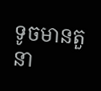ទូចមានតួនា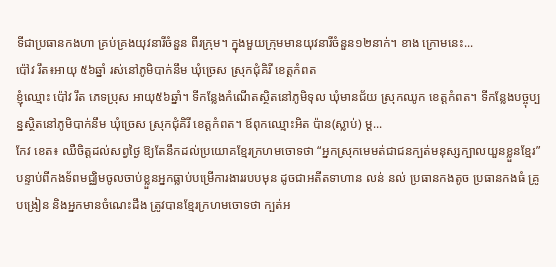ទីជាប្រធានកងហា គ្រប់គ្រងយុវនារីចំនួន ពីរក្រុម។ ក្នុងមួយក្រុមមានយុវនារីចំនួន១២នាក់។ ខាង ក្រោមនេះ...
ប៉ៅវ រឹត៖អាយុ ៥៦ឆ្នាំ រស់នៅភូមិបាក់នឹម ឃុំច្រេស ស្រុកជុំគិរី ខេត្តកំពត
ខ្ញុំឈ្មោះ ប៉ៅវ រឹត ភេទប្រុស អាយុ៥៦ឆ្នាំ។ ទីកន្លែងកំណើតស្ថិតនៅភូមិទុល ឃុំមានជ័យ ស្រុកឈូក ខេត្តកំពត។ ទីកន្លែងបច្ចុប្បន្នស្ថិតនៅភូមិបាក់នឹម ឃុំច្រេស ស្រុកជុំគិរី ខេត្តកំពត។ ឪពុកឈ្មោះអិត ប៉ាន(ស្លាប់) ម្ត...
កែវ ខេត៖ ឈឺចិត្តដល់សព្វថ្ងៃ ឱ្យតែនឹកដល់ប្រយោគខ្មែរក្រហមចោទថា “អ្នកស្រុកមេមត់ជាជនក្បត់មនុស្សក្បាលយួនខ្លួនខ្មែរ”
បន្ទាប់ពីកងទ័ពមជ្ឈិមចូលចាប់ខ្លួនអ្នកធ្លាប់បម្រើការងាររបបមុន ដូចជាអតីតទាហាន លន់ នល់ ប្រធានកងតូច ប្រធានកងធំ គ្រូបង្រៀន និងអ្នកមានចំណេះដឹង ត្រូវបានខ្មែរក្រហមចោទថា ក្បត់អ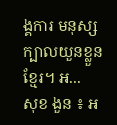ង្គការ មនុស្សក្បាលយួនខ្លួនខ្មែរ។ អ...
សុខ ងួន ៖ អ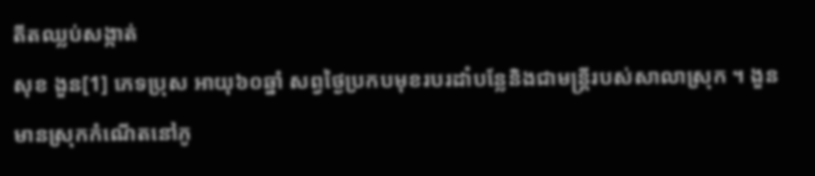តីតឈ្លប់សង្កាត់
សុខ ងួន[1] ភេទប្រុស អាយុ៦០ឆ្នាំ សព្វថ្ងៃប្រកបមុខរបរដាំបន្លែនិងជាមន្រ្តីរបស់សាលាស្រុក ។ ងួន មានស្រុកកំណើតនៅភូ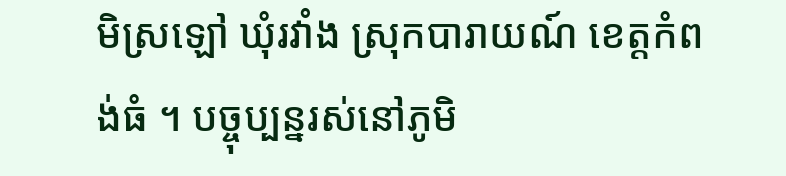មិស្រឡៅ ឃុំរវាំង ស្រុកបារាយណ៍ ខេត្តកំពង់ធំ ។ បច្ចុប្បន្នរស់នៅភូមិ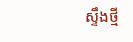ស្ទឹងថ្មី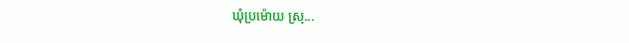ឃុំប្រម៉ោយ ស្រុ...